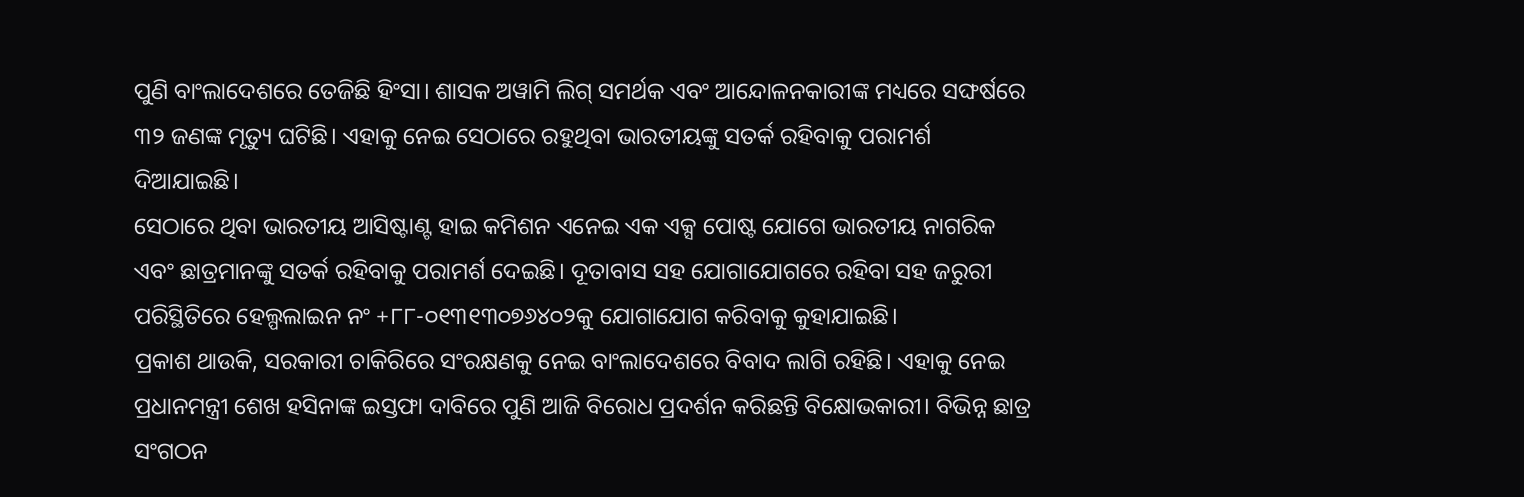ପୁଣି ବାଂଲାଦେଶରେ ତେଜିଛି ହିଂସା। ଶାସକ ଅୱାମି ଲିଗ୍ ସମର୍ଥକ ଏବଂ ଆନ୍ଦୋଳନକାରୀଙ୍କ ମଧ୍ୟରେ ସଙ୍ଘର୍ଷରେ ୩୨ ଜଣଙ୍କ ମୃତ୍ୟୁ ଘଟିଛି। ଏହାକୁ ନେଇ ସେଠାରେ ରହୁଥିବା ଭାରତୀୟଙ୍କୁ ସତର୍କ ରହିବାକୁ ପରାମର୍ଶ ଦିଆଯାଇଛି।
ସେଠାରେ ଥିବା ଭାରତୀୟ ଆସିଷ୍ଟାଣ୍ଟ ହାଇ କମିଶନ ଏନେଇ ଏକ ଏକ୍ସ ପୋଷ୍ଟ ଯୋଗେ ଭାରତୀୟ ନାଗରିକ ଏବଂ ଛାତ୍ରମାନଙ୍କୁ ସତର୍କ ରହିବାକୁ ପରାମର୍ଶ ଦେଇଛି। ଦୂତାବାସ ସହ ଯୋଗାଯୋଗରେ ରହିବା ସହ ଜରୁରୀ ପରିସ୍ଥିତିରେ ହେଲ୍ପଲାଇନ ନଂ +୮୮-୦୧୩୧୩୦୭୬୪୦୨କୁ ଯୋଗାଯୋଗ କରିବାକୁ କୁହାଯାଇଛି।
ପ୍ରକାଶ ଥାଉକି, ସରକାରୀ ଚାକିରିରେ ସଂରକ୍ଷଣକୁ ନେଇ ବାଂଲାଦେଶରେ ବିବାଦ ଲାଗି ରହିଛି। ଏହାକୁ ନେଇ ପ୍ରଧାନମନ୍ତ୍ରୀ ଶେଖ ହସିନାଙ୍କ ଇସ୍ତଫା ଦାବିରେ ପୁଣି ଆଜି ବିରୋଧ ପ୍ରଦର୍ଶନ କରିଛନ୍ତି ବିକ୍ଷୋଭକାରୀ। ବିଭିନ୍ନ ଛାତ୍ର ସଂଗଠନ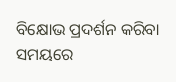ବିକ୍ଷୋଭ ପ୍ରଦର୍ଶନ କରିବା ସମୟରେ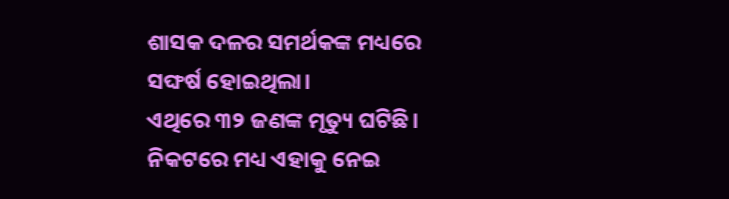ଶାସକ ଦଳର ସମର୍ଥକଙ୍କ ମଧ୍ୟରେ ସଙ୍ଘର୍ଷ ହୋଇଥିଲା।
ଏଥିରେ ୩୨ ଜଣଙ୍କ ମୃତ୍ୟୁ ଘଟିଛି। ନିକଟରେ ମଧ୍ୟ ଏହାକୁ ନେଇ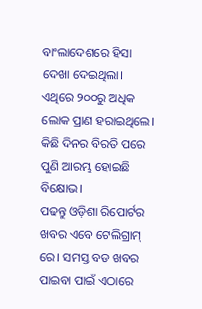ବାଂଲାଦେଶରେ ହିସା ଦେଖା ଦେଇଥିଲା। ଏଥିରେ ୨୦୦ରୁ ଅଧିକ ଲୋକ ପ୍ରାଣ ହରାଇଥିଲେ। କିଛି ଦିନର ବିରତି ପରେ ପୁଣି ଆରମ୍ଭ ହୋଇଛି ବିକ୍ଷୋଭ।
ପଢନ୍ତୁ ଓଡ଼ିଶା ରିପୋର୍ଟର ଖବର ଏବେ ଟେଲିଗ୍ରାମ୍ ରେ। ସମସ୍ତ ବଡ ଖବର ପାଇବା ପାଇଁ ଏଠାରେ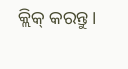କ୍ଲିକ୍ କରନ୍ତୁ।